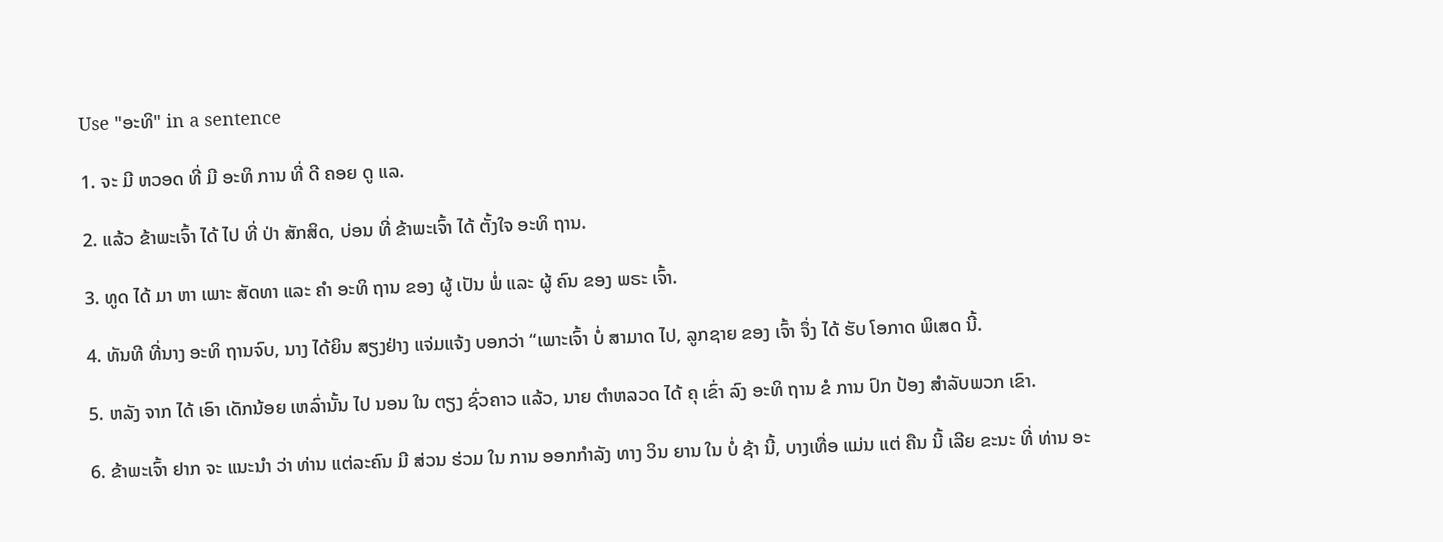Use "ອະທິ" in a sentence

1. ຈະ ມີ ຫວອດ ທີ່ ມີ ອະທິ ການ ທີ່ ດີ ຄອຍ ດູ ແລ.

2. ແລ້ວ ຂ້າພະເຈົ້າ ໄດ້ ໄປ ທີ່ ປ່າ ສັກສິດ, ບ່ອນ ທີ່ ຂ້າພະເຈົ້າ ໄດ້ ຕັ້ງໃຈ ອະທິ ຖານ.

3. ທູດ ໄດ້ ມາ ຫາ ເພາະ ສັດທາ ແລະ ຄໍາ ອະທິ ຖານ ຂອງ ຜູ້ ເປັນ ພໍ່ ແລະ ຜູ້ ຄົນ ຂອງ ພຣະ ເຈົ້າ.

4. ທັນທີ ທີ່ນາງ ອະທິ ຖານຈົບ, ນາງ ໄດ້ຍິນ ສຽງຢ່າງ ແຈ່ມແຈ້ງ ບອກວ່າ “ເພາະເຈົ້າ ບໍ່ ສາມາດ ໄປ, ລູກຊາຍ ຂອງ ເຈົ້າ ຈຶ່ງ ໄດ້ ຮັບ ໂອກາດ ພິເສດ ນີ້.

5. ຫລັງ ຈາກ ໄດ້ ເອົາ ເດັກນ້ອຍ ເຫລົ່ານັ້ນ ໄປ ນອນ ໃນ ຕຽງ ຊົ່ວຄາວ ແລ້ວ, ນາຍ ຕໍາຫລວດ ໄດ້ ຄຸ ເຂົ່າ ລົງ ອະທິ ຖານ ຂໍ ການ ປົກ ປ້ອງ ສໍາລັບພວກ ເຂົາ.

6. ຂ້າພະເຈົ້າ ຢາກ ຈະ ແນະນໍາ ວ່າ ທ່ານ ແຕ່ລະຄົນ ມີ ສ່ວນ ຮ່ວມ ໃນ ການ ອອກກໍາລັງ ທາງ ວິນ ຍານ ໃນ ບໍ່ ຊ້າ ນີ້, ບາງເທື່ອ ແມ່ນ ແຕ່ ຄືນ ນີ້ ເລີຍ ຂະນະ ທີ່ ທ່ານ ອະ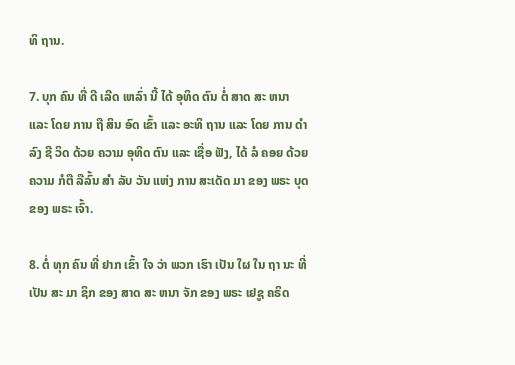ທິ ຖານ.

7. ບຸກ ຄົນ ທີ່ ດີ ເລີດ ເຫລົ່າ ນີ້ ໄດ້ ອຸທິດ ຕົນ ຕໍ່ ສາດ ສະ ຫນາ ແລະ ໂດຍ ການ ຖື ສິນ ອົດ ເຂົ້າ ແລະ ອະທິ ຖານ ແລະ ໂດຍ ການ ດໍາ ລົງ ຊີ ວິດ ດ້ວຍ ຄວາມ ອຸທິດ ຕົນ ແລະ ເຊື່ອ ຟັງ, ໄດ້ ລໍ ຄອຍ ດ້ວຍ ຄວາມ ກໍຕື ລືລົ້ນ ສໍາ ລັບ ວັນ ແຫ່ງ ການ ສະເດັດ ມາ ຂອງ ພຣະ ບຸດ ຂອງ ພຣະ ເຈົ້າ.

8. ຕໍ່ ທຸກ ຄົນ ທີ່ ຢາກ ເຂົ້າ ໃຈ ວ່າ ພວກ ເຮົາ ເປັນ ໃຜ ໃນ ຖາ ນະ ທີ່ ເປັນ ສະ ມາ ຊິກ ຂອງ ສາດ ສະ ຫນາ ຈັກ ຂອງ ພຣະ ເຢຊູ ຄຣິດ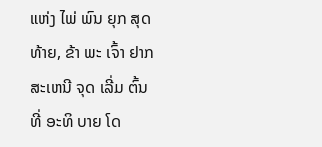ແຫ່ງ ໄພ່ ພົນ ຍຸກ ສຸດ ທ້າຍ, ຂ້າ ພະ ເຈົ້າ ຢາກ ສະເຫນີ ຈຸດ ເລີ່ມ ຕົ້ນ ທີ່ ອະທິ ບາຍ ໂດ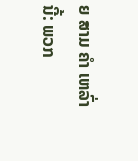ຍ ສາມ ຄໍາ ເຫລົ່າ ນີ້: ພວກ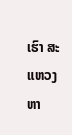ເຮົາ ສະແຫວງ ຫາ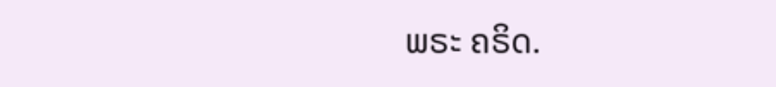ພຣະ ຄຣິດ.